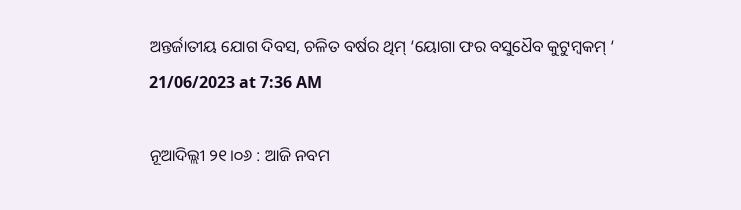ଅନ୍ତର୍ଜାତୀୟ ଯୋଗ ଦିବସ, ଚଳିତ ବର୍ଷର ଥିମ୍ ‘ୟୋଗା ଫର ବସୁଧୈବ କୁଟୁମ୍ବକମ୍ ‘
21/06/2023 at 7:36 AM

ନୂଆଦିଲ୍ଲୀ ୨୧।୦୬ : ଆଜି ନବମ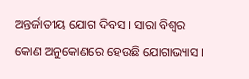ଅନ୍ତର୍ଜାତୀୟ ଯୋଗ ଦିବସ । ସାରା ବିଶ୍ୱର କୋଣ ଅନୁକୋଣରେ ହେଉଛି ଯୋଗାଭ୍ୟାସ ।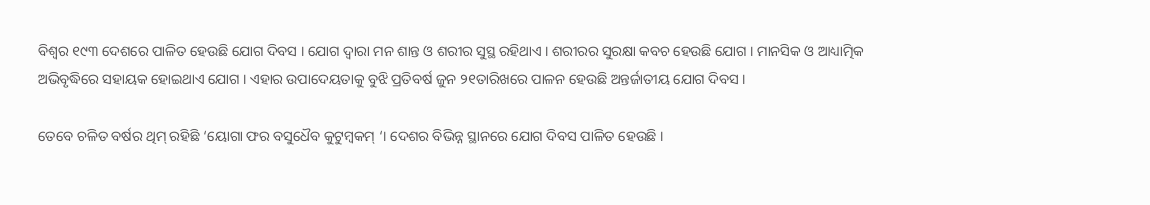ବିଶ୍ବର ୧୯୩ ଦେଶରେ ପାଳିତ ହେଉଛି ଯୋଗ ଦିବସ । ଯୋଗ ଦ୍ବାରା ମନ ଶାନ୍ତ ଓ ଶରୀର ସୁସ୍ଥ ରହିଥାଏ । ଶରୀରର ସୁରକ୍ଷା କବଚ ହେଉଛି ଯୋଗ । ମାନସିକ ଓ ଆଧ୍ୟାତ୍ମିକ ଅଭିବୃଦ୍ଧିରେ ସହାୟକ ହୋଇଥାଏ ଯୋଗ । ଏହାର ଉପାଦେୟତାକୁ ବୁଝି ପ୍ରତିବର୍ଷ ଜୁନ ୨୧ତାରିଖରେ ପାଳନ ହେଉଛି ଅନ୍ତର୍ଜାତୀୟ ଯୋଗ ଦିବସ ।

ତେବେ ଚଳିତ ବର୍ଷର ଥିମ୍ ରହିଛି ‘ୟୋଗା ଫର ବସୁଧୈବ କୁଟୁମ୍ବକମ୍ ‘। ଦେଶର ବିଭିନ୍ନ ସ୍ଥାନରେ ଯୋଗ ଦିବସ ପାଳିତ ହେଉଛି ।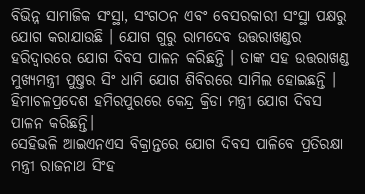ବିଭିନ୍ନ ସାମାଜିକ ସଂସ୍ଥା, ସଂଗଠନ ଏବଂ ବେସରକାରୀ ସଂସ୍ଥା ପକ୍ଷରୁ ଯୋଗ କରାଯାଉଛି । ଯୋଗ ଗୁରୁ ରାମଦେବ ଉତ୍ତରାଖଣ୍ଡର ହରିଦ୍ବାରରେ ଯୋଗ ଦିବସ ପାଳନ କରିଛନ୍ତି । ତାଙ୍କ ସହ ଉତ୍ତରାଖଣ୍ଡ ମୁଖ୍ୟମନ୍ତ୍ରୀ ପୁଷ୍ତର ସିଂ ଧାମି ଯୋଗ ଶିବିରରେ ସାମିଲ ହୋଇଛନ୍ତି । ହିମାଚଳପ୍ରଦେଶ ହମିରପୁରରେ କେନ୍ଦ୍ର କ୍ରିଡା ମନ୍ତ୍ରୀ ଯୋଗ ଦିବସ ପାଳନ କରିଛନ୍ତି।
ସେହିଭଳି ଆଇଏନଏସ ବିକ୍ରାନ୍ତରେ ଯୋଗ ଦିବସ ପାଳିବେ ପ୍ରତିରକ୍ଷା ମନ୍ତ୍ରୀ ରାଜନାଥ ସିଂହ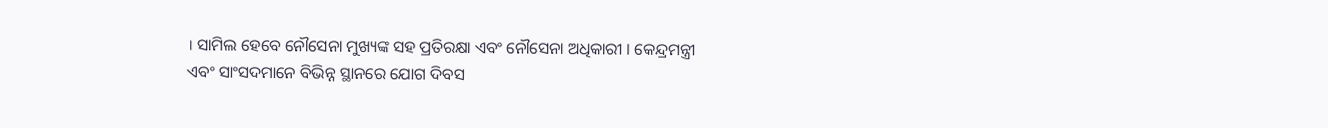। ସାମିଲ ହେବେ ନୌସେନା ମୁଖ୍ୟଙ୍କ ସହ ପ୍ରତିରକ୍ଷା ଏବଂ ନୌସେନା ଅଧିକାରୀ । କେନ୍ଦ୍ରମନ୍ତ୍ରୀ ଏବଂ ସାଂସଦମାନେ ବିଭିନ୍ନ ସ୍ଥାନରେ ଯୋଗ ଦିବସ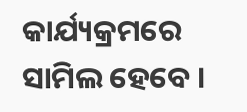କାର୍ଯ୍ୟକ୍ରମରେ ସାମିଲ ହେବେ ।